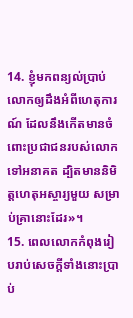14. ខ្ញុំមកពន្យល់ប្រាប់លោកឲ្យដឹងអំពីហេតុការណ៍ ដែលនឹងកើតមានចំពោះប្រជាជនរបស់លោក ទៅអនាគត ដ្បិតមាននិមិត្តហេតុអស្ចារ្យមួយ សម្រាប់គ្រានោះដែរ»។
15. ពេលលោកកំពុងរៀបរាប់សេចក្ដីទាំងនោះប្រាប់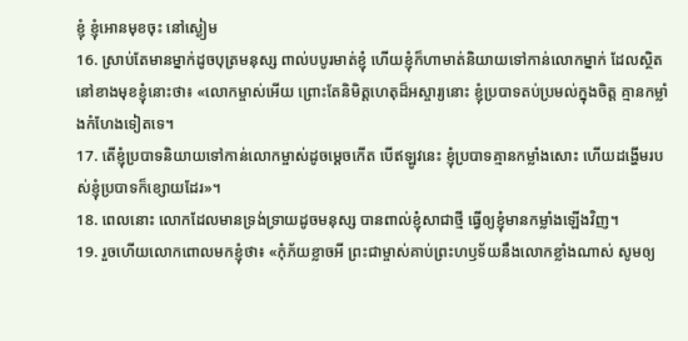ខ្ញុំ ខ្ញុំអោនមុខចុះ នៅស្ងៀម
16. ស្រាប់តែមានម្នាក់ដូចបុត្រមនុស្ស ពាល់បបូរមាត់ខ្ញុំ ហើយខ្ញុំក៏ហាមាត់និយាយទៅកាន់លោកម្នាក់ ដែលស្ថិតនៅខាងមុខខ្ញុំនោះថា៖ «លោកម្ចាស់អើយ ព្រោះតែនិមិត្តហេតុដ៏អស្ចារ្យនោះ ខ្ញុំប្របាទតប់ប្រមល់ក្នុងចិត្ត គ្មានកម្លាំងកំហែងទៀតទេ។
17. តើខ្ញុំប្របាទនិយាយទៅកាន់លោកម្ចាស់ដូចម្ដេចកើត បើឥឡូវនេះ ខ្ញុំប្របាទគ្មានកម្លាំងសោះ ហើយដង្ហើមរបស់ខ្ញុំប្របាទក៏ខ្សោយដែរ»។
18. ពេលនោះ លោកដែលមានទ្រង់ទ្រាយដូចមនុស្ស បានពាល់ខ្ញុំសាជាថ្មី ធ្វើឲ្យខ្ញុំមានកម្លាំងឡើងវិញ។
19. រួចហើយលោកពោលមកខ្ញុំថា៖ «កុំភ័យខ្លាចអី ព្រះជាម្ចាស់គាប់ព្រះហឫទ័យនឹងលោកខ្លាំងណាស់ សូមឲ្យ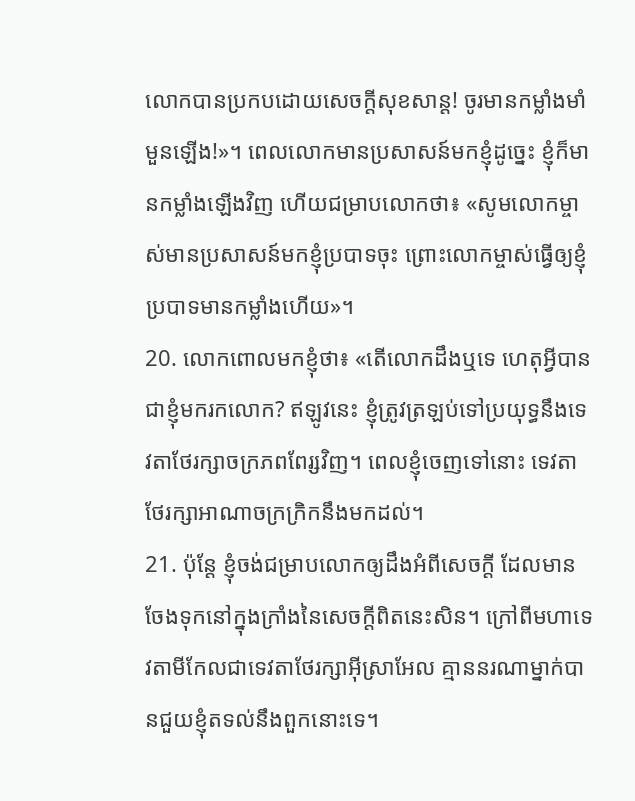លោកបានប្រកបដោយសេចក្ដីសុខសាន្ត! ចូរមានកម្លាំងមាំមួនឡើង!»។ ពេលលោកមានប្រសាសន៍មកខ្ញុំដូច្នេះ ខ្ញុំក៏មានកម្លាំងឡើងវិញ ហើយជម្រាបលោកថា៖ «សូមលោកម្ចាស់មានប្រសាសន៍មកខ្ញុំប្របាទចុះ ព្រោះលោកម្ចាស់ធ្វើឲ្យខ្ញុំប្របាទមានកម្លាំងហើយ»។
20. លោកពោលមកខ្ញុំថា៖ «តើលោកដឹងឬទេ ហេតុអ្វីបានជាខ្ញុំមករកលោក? ឥឡូវនេះ ខ្ញុំត្រូវត្រឡប់ទៅប្រយុទ្ធនឹងទេវតាថែរក្សាចក្រភពពែរ្សវិញ។ ពេលខ្ញុំចេញទៅនោះ ទេវតាថែរក្សាអាណាចក្រក្រិកនឹងមកដល់។
21. ប៉ុន្តែ ខ្ញុំចង់ជម្រាបលោកឲ្យដឹងអំពីសេចក្ដី ដែលមានចែងទុកនៅក្នុងក្រាំងនៃសេចក្ដីពិតនេះសិន។ ក្រៅពីមហាទេវតាមីកែលជាទេវតាថែរក្សាអ៊ីស្រាអែល គ្មាននរណាម្នាក់បានជួយខ្ញុំតទល់នឹងពួកនោះទេ។